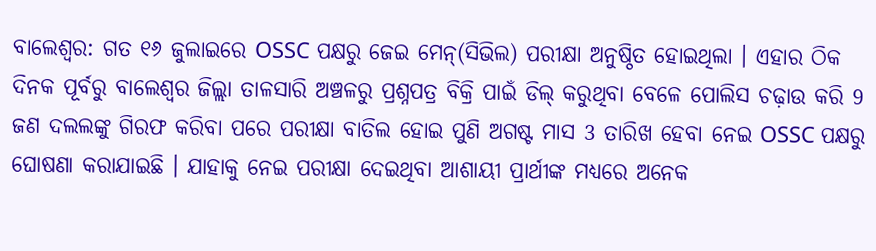ବାଲେଶ୍ବର: ଗତ ୧୬ ଜୁଲାଇରେ OSSC ପକ୍ଷରୁ ଜେଇ ମେନ୍(ସିଭିଲ) ପରୀକ୍ଷା ଅନୁଷ୍ଠିତ ହୋଇଥିଲା । ଏହାର ଠିକ ଦିନକ ପୂର୍ବରୁ ବାଲେଶ୍ବର ଜିଲ୍ଲା ତାଳସାରି ଅଞ୍ଚଳରୁ ପ୍ରଶ୍ନପତ୍ର ବିକ୍ରି ପାଇଁ ଡିଲ୍ କରୁଥିବା ବେଳେ ପୋଲିସ ଚଢ଼ାଉ କରି 9 ଜଣ ଦଲଲଙ୍କୁ ଗିରଫ କରିବା ପରେ ପରୀକ୍ଷା ବାତିଲ ହୋଇ ପୁଣି ଅଗଷ୍ଟ ମାସ 3 ତାରିଖ ହେବା ନେଇ OSSC ପକ୍ଷରୁ ଘୋଷଣା କରାଯାଇଛି । ଯାହାକୁ ନେଇ ପରୀକ୍ଷା ଦେଇଥିବା ଆଶାୟୀ ପ୍ରାର୍ଥୀଙ୍କ ମଧ୍ୟରେ ଅନେକ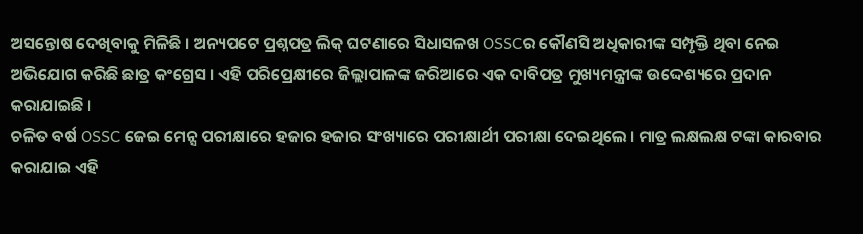ଅସନ୍ତୋଷ ଦେଖିବାକୁ ମିଳିଛି । ଅନ୍ୟପଟେ ପ୍ରଶ୍ନପତ୍ର ଲିକ୍ ଘଟଣାରେ ସିଧାସଳଖ OSSCର କୌଣସି ଅଧିକାରୀଙ୍କ ସମ୍ପୃକ୍ତି ଥିବା ନେଇ ଅଭିଯୋଗ କରିଛି ଛାତ୍ର କଂଗ୍ରେସ । ଏହି ପରିପ୍ରେକ୍ଷୀରେ ଜିଲ୍ଲାପାଳଙ୍କ ଜରିଆରେ ଏକ ଦାବିପତ୍ର ମୁଖ୍ୟମନ୍ତ୍ରୀଙ୍କ ଉଦ୍ଦେଶ୍ୟରେ ପ୍ରଦାନ କରାଯାଇଛି ।
ଚଳିତ ବର୍ଷ OSSC ଜେଇ ମେନ୍ସ ପରୀକ୍ଷାରେ ହଜାର ହଜାର ସଂଖ୍ୟାରେ ପରୀକ୍ଷାର୍ଥୀ ପରୀକ୍ଷା ଦେଇଥିଲେ । ମାତ୍ର ଲକ୍ଷଲକ୍ଷ ଟଙ୍କା କାରବାର କରାଯାଇ ଏହି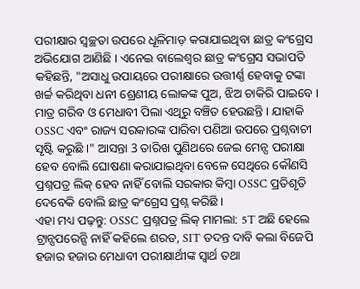ପରୀକ୍ଷାର ସ୍ଵଚ୍ଛତା ଉପରେ ଧୂଳିମାଡ଼ କରାଯାଇଥିବା ଛାତ୍ର କଂଗ୍ରେସ ଅଭିଯୋଗ ଆଣିଛି । ଏନେଇ ବାଲେଶ୍ବର ଛାତ୍ର କଂଗ୍ରେସ ସଭାପତି କହିଛନ୍ତି, "ଅସାଧୁ ଉପାୟରେ ପରୀକ୍ଷାରେ ଉତ୍ତୀର୍ଣ୍ଣ ହେବାକୁ ଟଙ୍କା ଖର୍ଚ୍ଚ କରିଥିବା ଧନୀ ଶ୍ରେଣୀୟ ଲୋକଙ୍କ ପୁଅ, ଝିଅ ଚାକିରି ପାଇବେ । ମାତ୍ର ଗରିବ ଓ ମେଧାବୀ ପିଲା ଏଥିରୁ ବଞ୍ଚିତ ହେଉଛନ୍ତି । ଯାହାକି OSSC ଏବଂ ରାଜ୍ୟ ସରକାରଙ୍କ ପାରିବା ପଣିଆ ଉପରେ ପ୍ରଶ୍ନବାଚୀ ସୃଷ୍ଟି କରୁଛି ।" ଆସନ୍ତା 3 ତାରିଖ ପୁଣିଥରେ ଜେଇ ମେନ୍ସ ପରୀକ୍ଷା ହେବ ବୋଲି ଘୋଷଣା କରାଯାଇଥିବା ବେଳେ ସେଥିରେ କୌଣସି ପ୍ରଶ୍ନପତ୍ର ଲିକ୍ ହେବ ନାହିଁ ବୋଲି ସରକାର କିମ୍ବା OSSC ପ୍ରତିଶୃତି ଦେବେକି ବୋଲି ଛାତ୍ର କଂଗ୍ରେସ ପ୍ରଶ୍ନ କରିଛି ।
ଏହା ମଧ୍ୟ ପଢ଼ନ୍ତୁ: OSSC ପ୍ରଶ୍ନପତ୍ର ଲିକ୍ ମାମଲା: 5T ଅଛି ହେଲେ ଟ୍ରାନ୍ସପରେନ୍ସି ନାହିଁ କହିଲେ ଶରତ, SIT ତଦନ୍ତ ଦାବି କଲା ବିଜେପି
ହଜାର ହଜାର ମେଧାବୀ ପରୀକ୍ଷାର୍ଥୀଙ୍କ ସ୍ବାର୍ଥ ତଥା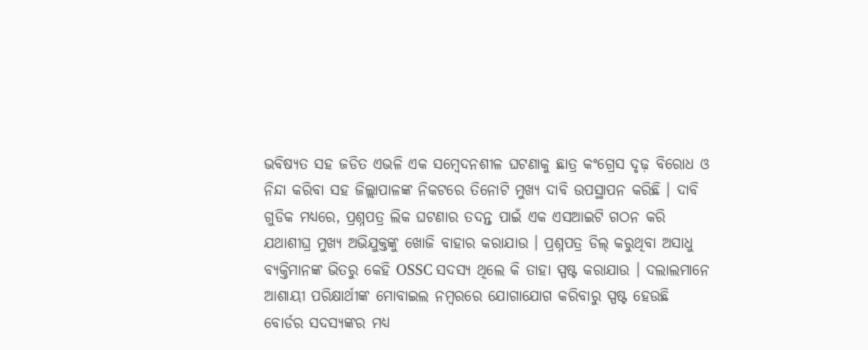ଭବିଷ୍ୟତ ସହ ଜଡିତ ଏଭଳି ଏକ ସମ୍ବେଦନଶୀଳ ଘଟଣାକୁ ଛାତ୍ର କଂଗ୍ରେସ ଦୃଢ଼ ବିରୋଧ ଓ ନିନ୍ଦା କରିବା ସହ ଜିଲ୍ଲାପାଳଙ୍କ ନିକଟରେ ତିନୋଟି ମୁଖ୍ୟ ଦାବି ଉପସ୍ଥାପନ କରିଛି । ଦାବି ଗୁଡିକ ମଧ୍ୟରେ, ପ୍ରଶ୍ନପତ୍ର ଲିକ ଘଟଣାର ତଦନ୍ତ ପାଇଁ ଏକ ଏସଆଇଟି ଗଠନ କରି ଯଥାଶୀଘ୍ର ମୁଖ୍ୟ ଅଭିଯୁକ୍ତଙ୍କୁ ଖୋଜି ବାହାର କରାଯାଉ । ପ୍ରଶ୍ନପତ୍ର ଡିଲ୍ କରୁଥିବା ଅସାଧୁ ବ୍ୟକ୍ତିମାନଙ୍କ ଭିତରୁ କେହି OSSC ସଦସ୍ୟ ଥିଲେ କି ତାହା ସ୍ପଷ୍ଟ କରାଯାଉ । ଦଲାଲମାନେ ଆଶାୟୀ ପରିକ୍ଷାର୍ଥୀଙ୍କ ମୋବାଇଲ ନମ୍ବରରେ ଯୋଗାଯୋଗ କରିବାରୁ ସ୍ପଷ୍ଟ ହେଉଛି ବୋର୍ଡର ସଦସ୍ୟଙ୍କର ମଧ୍ୟ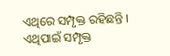ଏଥିରେ ସମ୍ପୃକ୍ତ ରହିଛନ୍ତି । ଏଥିପାଇଁ ସମ୍ପୃକ୍ତ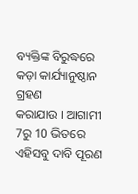ବ୍ୟକ୍ତିଙ୍କ ବିରୁଦ୍ଧରେ କଡ଼ା କାର୍ଯ୍ୟାନୁଷ୍ଠାନ ଗ୍ରହଣ
କରାଯାଉ । ଆଗାମୀ 7ରୁ 10 ଭିତରେ ଏହିସବୁ ଦାବି ପୂରଣ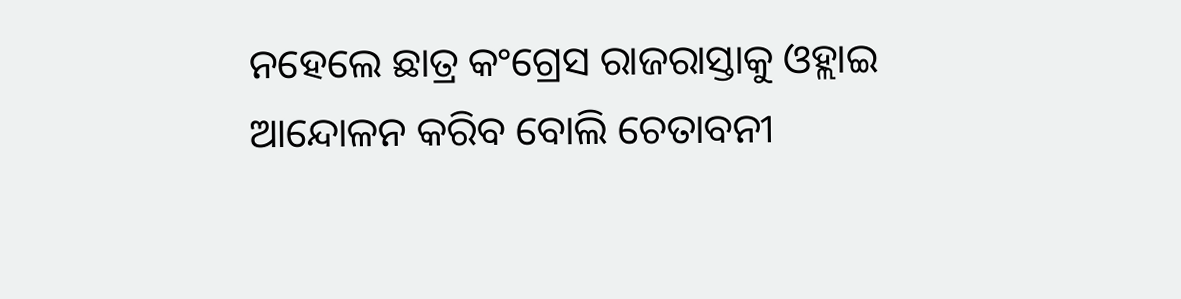ନହେଲେ ଛାତ୍ର କଂଗ୍ରେସ ରାଜରାସ୍ତାକୁ ଓହ୍ଲାଇ ଆନ୍ଦୋଳନ କରିବ ବୋଲି ଚେତାବନୀ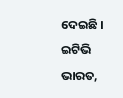ଦେଇଛି ।
ଇଟିଭି ଭାରତ,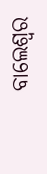ବାଲେଶ୍ବର